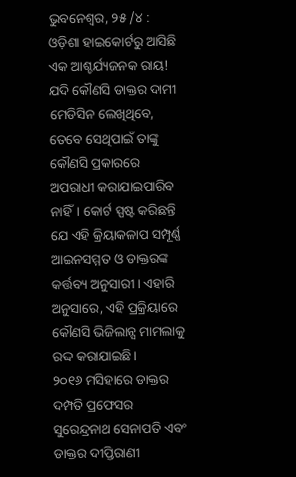ଭୁବନେଶ୍ୱର, ୨୫ /୪ : ଓଡ଼ିଶା ହାଇକୋର୍ଟରୁ ଆସିଛି ଏକ ଆଶ୍ଚର୍ଯ୍ୟଜନକ ରାୟ! ଯଦି କୌଣସି ଡାକ୍ତର ଦାମୀ ମେଡିସିନ ଲେଖିଥିବେ, ତେବେ ସେଥିପାଇଁ ତାଙ୍କୁ କୌଣସି ପ୍ରକାରରେ ଅପରାଧୀ କରାଯାଇପାରିବ ନାହିଁ। କୋର୍ଟ ସ୍ପଷ୍ଟ କରିଛନ୍ତି ଯେ ଏହି କ୍ରିୟାକଳାପ ସମ୍ପୂର୍ଣ୍ଣ ଆଇନସମ୍ମତ ଓ ଡାକ୍ତରଙ୍କ କର୍ତ୍ତବ୍ୟ ଅନୁସାରୀ। ଏହାରି ଅନୁସାରେ, ଏହି ପ୍ରକ୍ରିୟାରେ କୌଣସି ଭିଜିଲାନ୍ସ ମାମଲାକୁ ରଦ୍ଦ କରାଯାଇଛି।
୨୦୧୬ ମସିହାରେ ଡାକ୍ତର ଦମ୍ପତି ପ୍ରଫେସର ସୁରେନ୍ଦ୍ରନାଥ ସେନାପତି ଏବଂ ଡାକ୍ତର ଦୀପ୍ତିରାଣୀ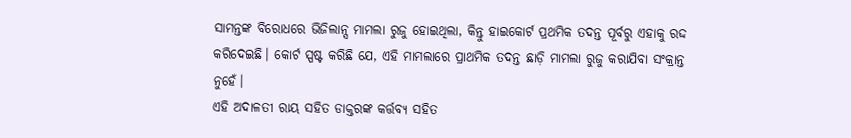ସାମନ୍ତଙ୍କ ବିରୋଧରେ ଭିଜିଲାନ୍ସ ମାମଲା ରୁଜୁ ହୋଇଥିଲା, କିନ୍ତୁ ହାଇକୋର୍ଟ ପ୍ରଥମିକ ତଦନ୍ତ ପୂର୍ବରୁ ଏହାକୁ ରଦ୍ଦ କରିଦେଇଛି। କୋର୍ଟ ସ୍ପଷ୍ଟ କରିଛି ଯେ, ଏହି ମାମଲାରେ ପ୍ରାଥମିକ ତଦନ୍ତ ଛାଡ଼ି ମାମଲା ରୁଜୁ କରାଯିବା ସଂକ୍ରାନ୍ତ ନୁହେଁ।
ଏହି ଅଦାଳତୀ ରାୟ ସହିତ ଡାକ୍ତରଙ୍କ କର୍ତ୍ତବ୍ୟ ସହିତ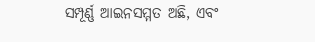ସମ୍ପୂର୍ଣ୍ଣ ଆଇନସମ୍ମତ ଅଛି, ଏବଂ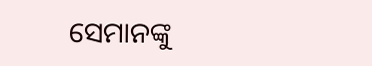ସେମାନଙ୍କୁ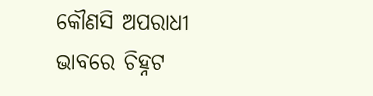କୌଣସି ଅପରାଧୀ ଭାବରେ ଚିହ୍ନଟ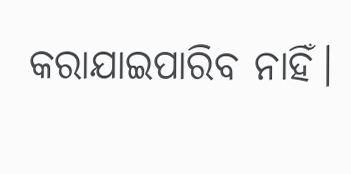କରାଯାଇପାରିବ ନାହିଁ।